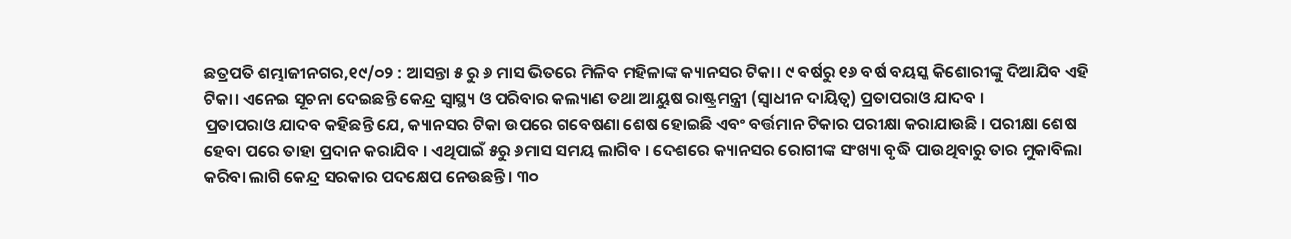ଛତ୍ରପତି ଶମ୍ଭାଜୀନଗର,୧୯/୦୨ : ଆସନ୍ତା ୫ ରୁ ୬ ମାସ ଭିତରେ ମିଳିବ ମହିଳାଙ୍କ କ୍ୟାନସର ଟିକା। ୯ ବର୍ଷରୁ ୧୬ ବର୍ଷ ବୟସ୍କ କିଶୋରୀଙ୍କୁ ଦିଆଯିବ ଏହି ଟିକା। ଏନେଇ ସୂଚନା ଦେଇଛନ୍ତି କେନ୍ଦ୍ର ସ୍ୱାସ୍ଥ୍ୟ ଓ ପରିବାର କଲ୍ୟାଣ ତଥା ଆୟୁଷ ରାଷ୍ଟ୍ରମନ୍ତ୍ରୀ (ସ୍ୱାଧୀନ ଦାୟିତ୍ୱ) ପ୍ରତାପରାଓ ଯାଦବ ।
ପ୍ରତାପରାଓ ଯାଦବ କହିଛନ୍ତି ଯେ, କ୍ୟାନସର ଟିକା ଉପରେ ଗବେଷଣା ଶେଷ ହୋଇଛି ଏବଂ ବର୍ତ୍ତମାନ ଟିକାର ପରୀକ୍ଷା କରାଯାଉଛି । ପରୀକ୍ଷା ଶେଷ ହେବା ପରେ ତାହା ପ୍ରଦାନ କରାଯିବ । ଏଥିପାଇଁ ୫ରୁ ୬ମାସ ସମୟ ଲାଗିବ । ଦେଶରେ କ୍ୟାନସର ରୋଗୀଙ୍କ ସଂଖ୍ୟା ବୃଦ୍ଧି ପାଉଥିବାରୁ ତାର ମୁକାବିଲା କରିବା ଲାଗି କେନ୍ଦ୍ର ସରକାର ପଦକ୍ଷେପ ନେଉଛନ୍ତି । ୩୦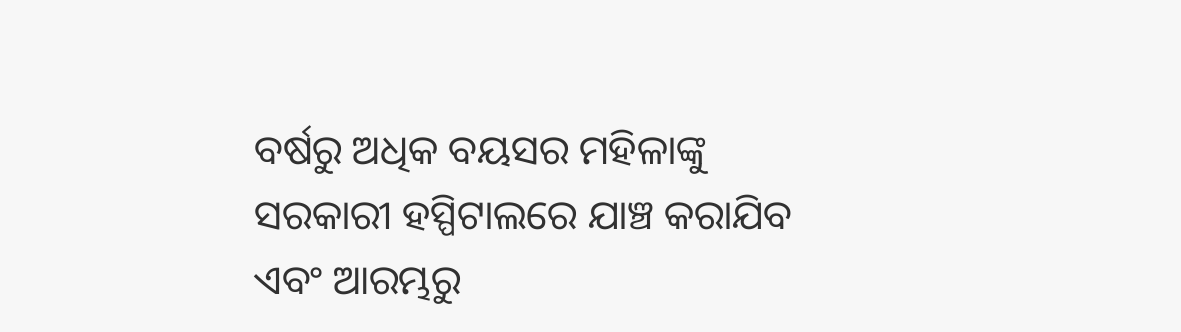ବର୍ଷରୁ ଅଧିକ ବୟସର ମହିଳାଙ୍କୁ ସରକାରୀ ହସ୍ପିଟାଲରେ ଯାଞ୍ଚ କରାଯିବ ଏବଂ ଆରମ୍ଭରୁ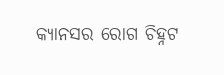କ୍ୟାନସର ରୋଗ ଚିହ୍ନଟ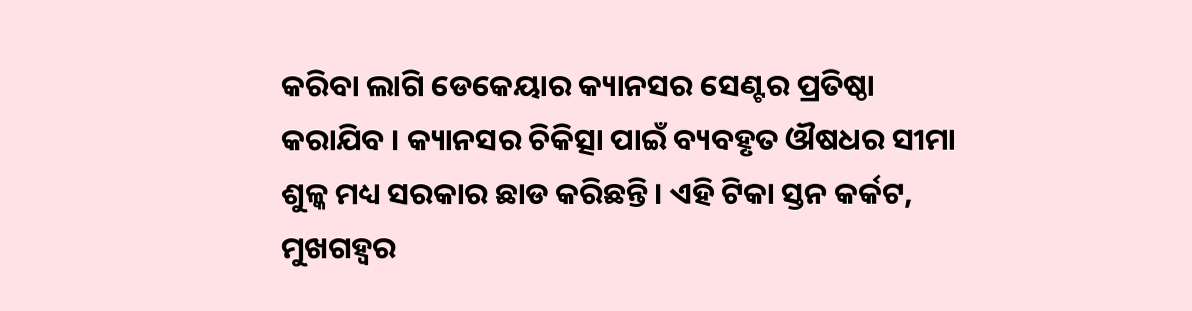କରିବା ଲାଗି ଡେକେୟାର କ୍ୟାନସର ସେଣ୍ଟର ପ୍ରତିଷ୍ଠା କରାଯିବ । କ୍ୟାନସର ଚିକିତ୍ସା ପାଇଁ ବ୍ୟବହୃତ ଔଷଧର ସୀମା ଶୁଳ୍କ ମଧ୍ୟ ସରକାର ଛାଡ କରିଛନ୍ତି। ଏହି ଟିକା ସ୍ତନ କର୍କଟ, ମୁଖଗହ୍ୱର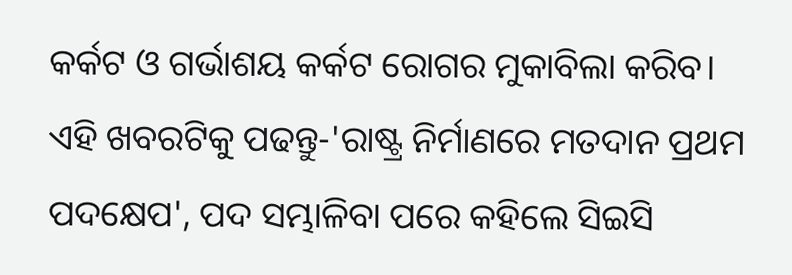କର୍କଟ ଓ ଗର୍ଭାଶୟ କର୍କଟ ରୋଗର ମୁକାବିଲା କରିବ।
ଏହି ଖବରଟିକୁ ପଢନ୍ତୁ-'ରାଷ୍ଟ୍ର ନିର୍ମାଣରେ ମତଦାନ ପ୍ରଥମ ପଦକ୍ଷେପ', ପଦ ସମ୍ଭାଳିବା ପରେ କହିଲେ ସିଇସି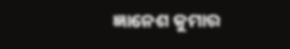ଜ୍ଞାନେଶ କୁମାର